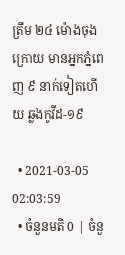ត្រឹម ២៤ ម៉ោងចុងក្រោយ មានអ្នកភ្នំពេញ ៩ នាក់ទៀតហើយ ឆ្លងកូវីដ-១៩

  • 2021-03-05 02:03:59
  • ចំនួនមតិ 0 | ចំនួ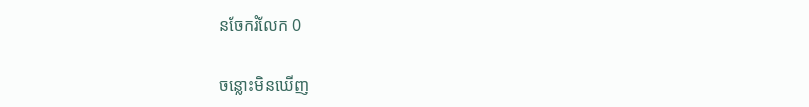នចែករំលែក 0

ចន្លោះមិនឃើញ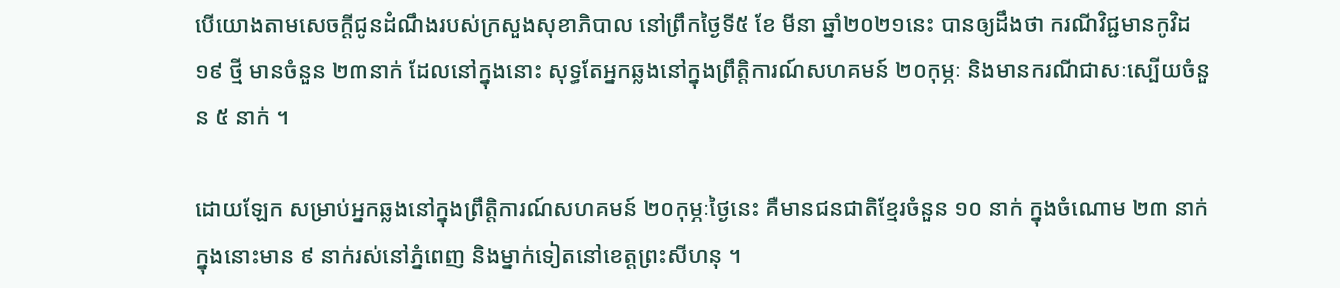បើយោងតាមសេចក្តីជូនដំណឹងរបស់ក្រសួងសុខាភិបាល នៅព្រឹកថ្ងៃទី៥ ខែ មីនា ឆ្នាំ២០២១នេះ បានឲ្យដឹងថា ករណីវិជ្ជមានកូវិដ១៩ ថ្មី មានចំនួន ២៣នាក់ ដែលនៅក្នុងនោះ សុទ្ធតែអ្នកឆ្លងនៅក្នុងព្រឹត្តិការណ៍សហគមន៍ ២០កុម្ភៈ និងមានករណីជាសៈស្បើយចំនួន ៥ នាក់ ។

ដោយឡែក សម្រាប់អ្នកឆ្លងនៅក្នុងព្រឹត្តិការណ៍សហគមន៍ ២០កុម្ភៈថ្ងៃនេះ គឺមានជនជាតិខ្មែរចំនួន ១០ នាក់ ក្នុងចំណោម ២៣ នាក់ ក្នុងនោះមាន ៩ នាក់រស់នៅភ្នំពេញ និងម្នាក់ទៀតនៅខេត្តព្រះសីហនុ ។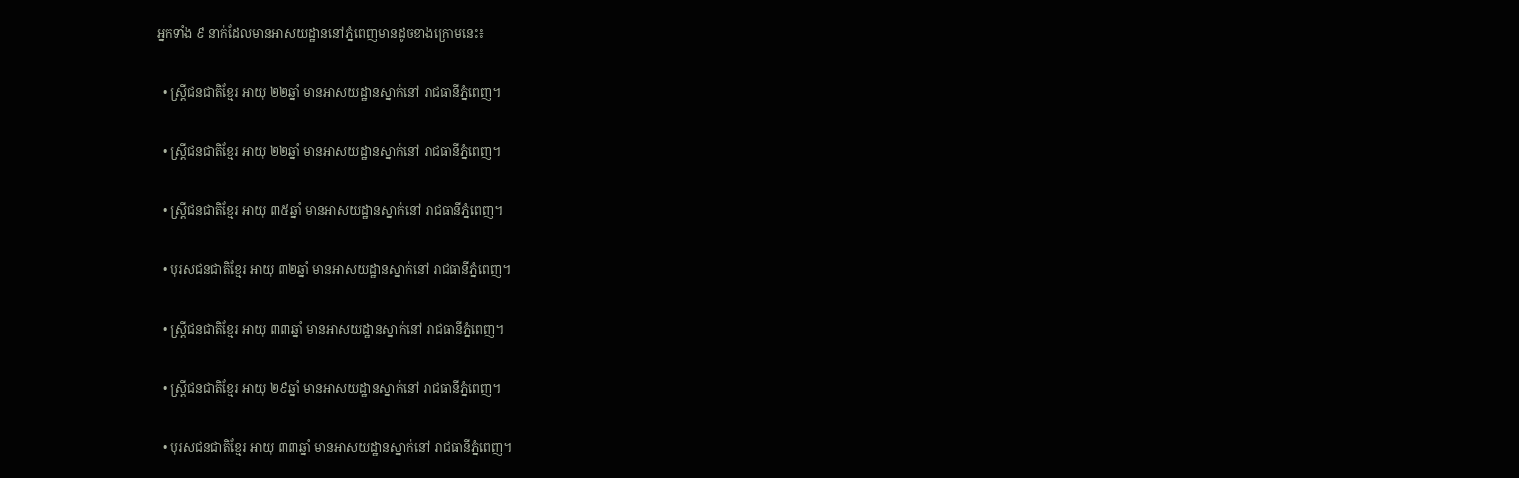អ្នកទាំង ៩ នាក់ដែលមានអាសយដ្ឋាននៅភ្នំពេញមានដូចខាងក្រោមនេះ៖

  • ស្ត្រីជនជាតិខ្មែរ អាយុ ២២ឆ្នាំ មានអាសយដ្ឋានស្នាក់នៅ រាជធានីភ្នំពេញ។

  • ស្ត្រីជនជាតិខ្មែរ អាយុ ២២ឆ្នាំ មានអាសយដ្ឋានស្នាក់នៅ រាជធានីភ្នំពេញ។

  • ស្ត្រីជនជាតិខ្មែរ អាយុ ៣៥ឆ្នាំ មានអាសយដ្ឋានស្នាក់នៅ រាជធានីភ្នំពេញ។

  • បុរសជនជាតិខ្មែរ អាយុ ៣២ឆ្នាំ មានអាសយដ្ឋានស្នាក់នៅ រាជធានីភ្នំពេញ។

  • ស្ត្រីជនជាតិខ្មែរ អាយុ ៣៣ឆ្នាំ មានអាសយដ្ឋានស្នាក់នៅ រាជធានីភ្នំពេញ។

  • ស្ត្រីជនជាតិខ្មែរ អាយុ ២៩ឆ្នាំ មានអាសយដ្ឋានស្នាក់នៅ រាជធានីភ្នំពេញ។

  • បុរសជនជាតិខ្មែរ អាយុ ៣៣ឆ្នាំ មានអាសយដ្ឋានស្នាក់នៅ រាជធានីភ្នំពេញ។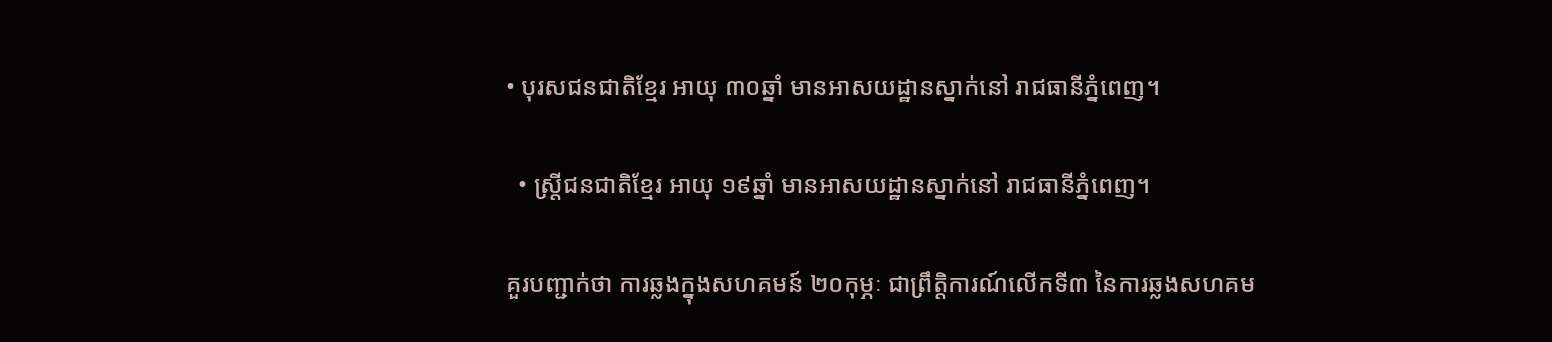• បុរសជនជាតិខ្មែរ អាយុ ៣០ឆ្នាំ មានអាសយដ្ឋានស្នាក់នៅ រាជធានីភ្នំពេញ។

  • ស្ត្រីជនជាតិខ្មែរ អាយុ ១៩ឆ្នាំ មានអាសយដ្ឋានស្នាក់នៅ រាជធានីភ្នំពេញ។

គួរបញ្ជាក់ថា ការឆ្លងក្នុងសហគមន៍ ២០កុម្ភៈ ជាព្រឹត្តិការណ៍លើកទី៣ នៃការឆ្លងសហគម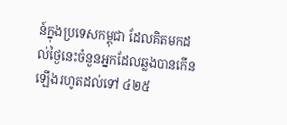ន៍ក្នុងប្រទេសកម្ពុជា ដែលគិតមកដល់ថ្ងៃនេះចំនួនអ្នកដែលឆ្លងបានកើនឡើងរហូតដល់ទៅ ៤២៥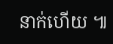នាក់ហើយ ៕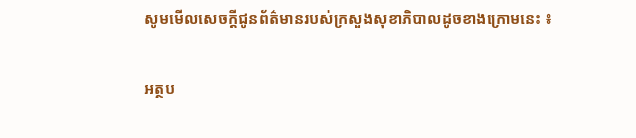សូមមើលសេចក្តីជូនព័ត៌មានរបស់ក្រសួងសុខាភិបាលដូចខាងក្រោមនេះ ៖

អត្ថប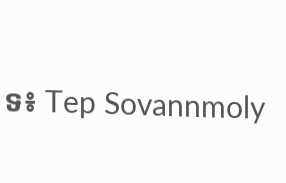ទ៖ Tep Sovannmoly